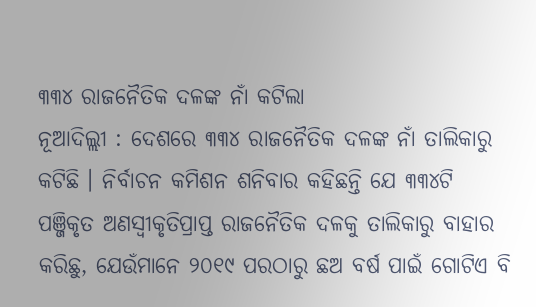୩୩୪ ରାଜନୈତିକ ଦଳଙ୍କ ନାଁ କଟିଲା
ନୂଆଦିଲ୍ଲୀ : ଦେଶରେ ୩୩୪ ରାଜନୈତିକ ଦଳଙ୍କ ନାଁ ତାଲିକାରୁ କଟିଛି । ନିର୍ବାଚନ କମିଶନ ଶନିବାର କହିଛନ୍ତି ଯେ ୩୩୪ଟି ପଞ୍ଜିକୃତ ଅଣସ୍ୱୀକୃତିପ୍ରାପ୍ତ ରାଜନୈତିକ ଦଳକୁ ତାଲିକାରୁ ବାହାର କରିଛୁ, ଯେଉଁମାନେ ୨୦୧୯ ପରଠାରୁ ଛଅ ବର୍ଷ ପାଇଁ ଗୋଟିଏ ବି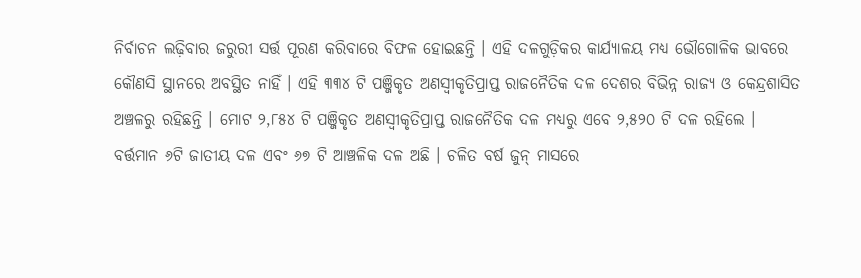ନିର୍ବାଚନ ଲଢ଼ିବାର ଜରୁରୀ ସର୍ତ୍ତ ପୂରଣ କରିବାରେ ବିଫଳ ହୋଇଛନ୍ତି । ଏହି ଦଳଗୁଡ଼ିକର କାର୍ଯ୍ୟାଳୟ ମଧ୍ୟ ଭୌଗୋଳିକ ଭାବରେ କୌଣସି ସ୍ଥାନରେ ଅବସ୍ଥିତ ନାହିଁ । ଏହି ୩୩୪ ଟି ପଞ୍ଜିକୃତ ଅଣସ୍ୱୀକୃତିପ୍ରାପ୍ତ ରାଜନୈତିକ ଦଳ ଦେଶର ବିଭିନ୍ନ ରାଜ୍ୟ ଓ କେନ୍ଦ୍ରଶାସିତ ଅଞ୍ଚଳରୁ ରହିଛନ୍ତି । ମୋଟ ୨,୮୫୪ ଟି ପଞ୍ଜିକୃତ ଅଣସ୍ୱୀକୃତିପ୍ରାପ୍ତ ରାଜନୈତିକ ଦଳ ମଧ୍ୟରୁ ଏବେ ୨,୫୨୦ ଟି ଦଳ ରହିଲେ । ବର୍ତ୍ତମାନ ୬ଟି ଜାତୀୟ ଦଳ ଏବଂ ୬୭ ଟି ଆଞ୍ଚଳିକ ଦଳ ଅଛି । ଚଳିତ ବର୍ଷ ଜୁନ୍ ମାସରେ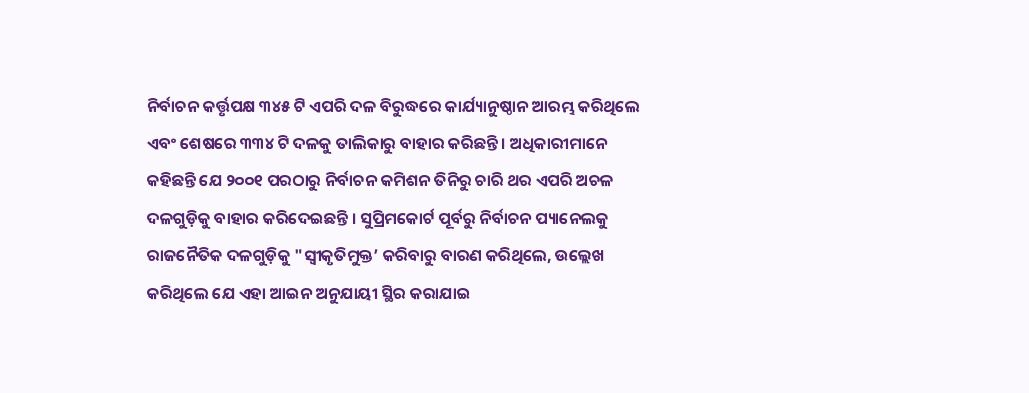ନିର୍ବାଚନ କର୍ତ୍ତୃପକ୍ଷ ୩୪୫ ଟି ଏପରି ଦଳ ବିରୁଦ୍ଧରେ କାର୍ଯ୍ୟାନୁଷ୍ଠାନ ଆରମ୍ଭ କରିଥିଲେ ଏବଂ ଶେଷରେ ୩୩୪ ଟି ଦଳକୁ ତାଲିକାରୁ ବାହାର କରିଛନ୍ତି । ଅଧିକାରୀମାନେ କହିଛନ୍ତି ଯେ ୨୦୦୧ ପରଠାରୁ ନିର୍ବାଚନ କମିଶନ ତିନିରୁ ଚାରି ଥର ଏପରି ଅଚଳ ଦଳଗୁଡ଼ିକୁ ବାହାର କରିଦେଇଛନ୍ତି । ସୁପ୍ରିମକୋର୍ଟ ପୂର୍ବରୁ ନିର୍ବାଚନ ପ୍ୟାନେଲକୁ ରାଜନୈତିକ ଦଳଗୁଡ଼ିକୁ "ସ୍ୱୀକୃତିମୁକ୍ତ’ କରିବାରୁ ବାରଣ କରିଥିଲେ, ଉଲ୍ଲେଖ କରିଥିଲେ ଯେ ଏହା ଆଇନ ଅନୁଯାୟୀ ସ୍ଥିର କରାଯାଇ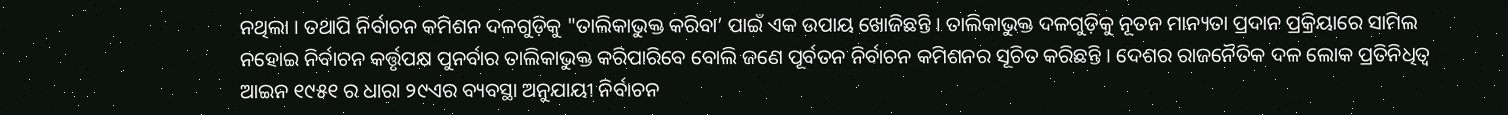ନଥିଲା । ତଥାପି ନିର୍ବାଚନ କମିଶନ ଦଳଗୁଡ଼ିକୁ "ତାଲିକାଭୁକ୍ତ କରିବା’ ପାଇଁ ଏକ ଉପାୟ ଖୋଜିଛନ୍ତି । ତାଲିକାଭୁକ୍ତ ଦଳଗୁଡ଼ିକୁ ନୂତନ ମାନ୍ୟତା ପ୍ରଦାନ ପ୍ରକ୍ରିୟାରେ ସାମିଲ ନହୋଇ ନିର୍ବାଚନ କର୍ତ୍ତୃପକ୍ଷ ପୁନର୍ବାର ତାଲିକାଭୁକ୍ତ କରିପାରିବେ ବୋଲି ଜଣେ ପୂର୍ବତନ ନିର୍ବାଚନ କମିଶନର ସୂଚିତ କରିଛନ୍ତି । ଦେଶର ରାଜନୈତିକ ଦଳ ଲୋକ ପ୍ରତିନିଧିତ୍ୱ ଆଇନ ୧୯୫୧ ର ଧାରା ୨୯ଏର ବ୍ୟବସ୍ଥା ଅନୁଯାୟୀ ନିର୍ବାଚନ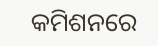କମିଶନରେ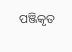ପଞ୍ଜିକୃତ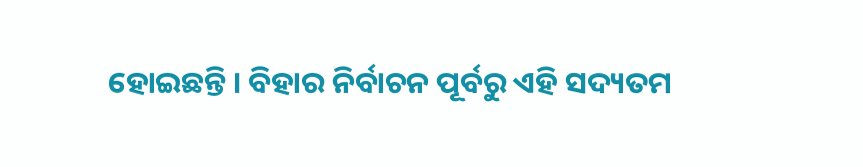ହୋଇଛନ୍ତି । ବିହାର ନିର୍ବାଚନ ପୂର୍ବରୁ ଏହି ସଦ୍ୟତମ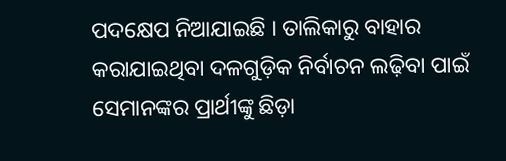ପଦକ୍ଷେପ ନିଆଯାଇଛି । ତାଲିକାରୁ ବାହାର କରାଯାଇଥିବା ଦଳଗୁଡ଼ିକ ନିର୍ବାଚନ ଲଢ଼ିବା ପାଇଁ ସେମାନଙ୍କର ପ୍ରାର୍ଥୀଙ୍କୁ ଛିଡ଼ା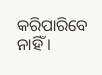କରିପାରିବେ ନାହିଁ ।